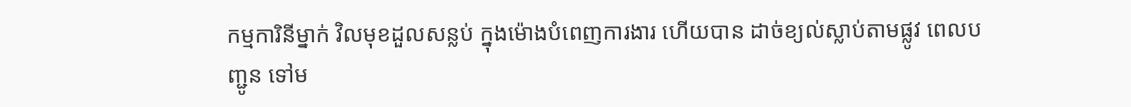កម្មការិនីម្នាក់ វិលមុខដួលសន្លប់ ក្នុងម៉ោងបំពេញការងារ ហើយបាន ដាច់ខ្យល់ស្លាប់តាមផ្លូវ ពេលបញ្ជូន ទៅម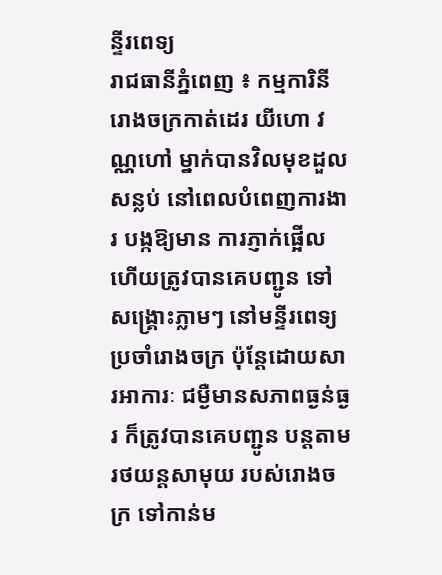ន្ទីរពេទ្យ
រាជធានីភ្នំពេញ ៖ កម្មការិនីរោងចក្រកាត់ដេរ យីហោ វណ្ណហៅ ម្នាក់បានវិលមុខដួលសន្លប់ នៅពេលបំពេញការងារ បង្កឱ្យមាន ការភ្ញាក់ផ្អើល ហើយត្រូវបានគេបញ្ជូន ទៅសង្រ្គោះភ្លាមៗ នៅមន្ទីរពេទ្យ ប្រចាំរោងចក្រ ប៉ុន្តែដោយសារអាការៈ ជម្ងឺមានសភាពធ្ងន់ធ្ងរ ក៏ត្រូវបានគេបញ្ជូន បន្តតាមរថយន្តសាមុយ របស់រោងចក្រ ទៅកាន់ម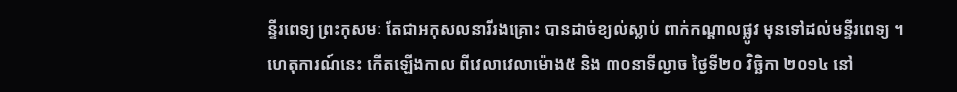ន្ទីរពេទ្យ ព្រះកុសមៈ តែជាអកុសលនារីរងគ្រោះ បានដាច់ខ្យល់ស្លាប់ ពាក់កណ្តាលផ្លូវ មុនទៅដល់មន្ទីរពេទ្យ ។
ហេតុការណ៍នេះ កើតឡើងកាល ពីវេលាវេលាម៉ោង៥ និង ៣០នាទីល្ងាច ថ្ងៃទី២០ វិចិ្ឆកា ២០១៤ នៅ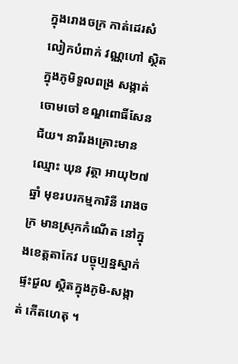ក្នុងរោងចក្រ កាត់ដេរសំលៀកបំពាក់ វណ្ណហៅ ស្ថិតក្នុងភូមិទួលពង្រ សង្កាត់ចោមចៅ ខណ្ឌពោធិ៍សែនជ័យ។ នារីរងគ្រោះមានឈ្មោះ ឃុន វុត្ថា អាយុ២៧ឆ្នាំ មុខរបរកម្មការិនី រោងចក្រ មានស្រុកកំណើត នៅក្នុងខេត្តតាកែវ បច្ចុប្បន្នស្នាក់ផ្ទះជួល ស្ថិតក្នុងភូមិ-សង្កាត់ កើតហេតុ ។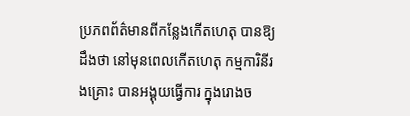ប្រភពព័ត៌មានពីកន្លែងកើតហេតុ បានឱ្យដឹងថា នៅមុនពេលកើតហេតុ កម្មការិនីរងគ្រោះ បានអង្គុយធ្វើការ ក្នុងរោងច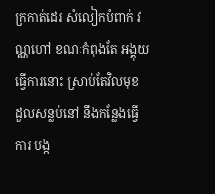ក្រកាត់ដេរ សំលៀកបំពាក់ វណ្ណហៅ ខណៈកំពុងតែ អង្គុយធ្វើការនោះ ស្រាប់តែវិលមុខ ដួលសន្លប់នៅ នឹងកន្លែងធ្វើការ បង្ក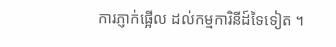ការភ្ញាក់ផ្អើល ដល់កម្មការិនីដ៍ទៃទៀត ។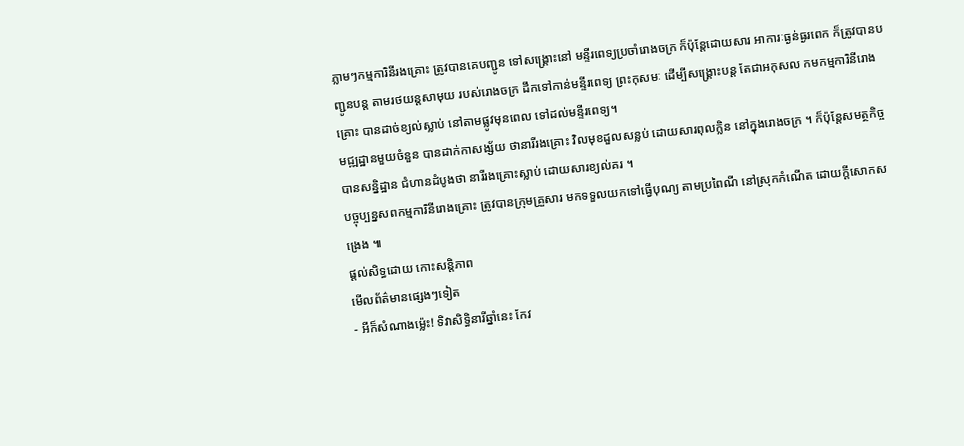ភ្លាមៗកម្មការិនីរងគ្រោះ ត្រូវបានគេបញ្ជូន ទៅសង្រ្គោះនៅ មន្ទីរពេទ្យប្រចាំរោងចក្រ ក៏ប៉ុន្តែដោយសារ អាការៈធ្ងន់ធ្ងរពេក ក៏ត្រូវបានបញ្ជូនបន្ត តាមរថយន្តសាមុយ របស់រោងចក្រ ដឹកទៅកាន់មន្ទីរពេទ្យ ព្រះកុសមៈ ដើម្បីសង្រ្គោះបន្ត តែជាអកុសល កមកម្មការិនីរោងគ្រោះ បានដាច់ខ្យល់ស្លាប់ នៅតាមផ្លូវមុនពេល ទៅដល់មន្ទីរពេទ្យ។
មជ្ឍដ្ឋានមួយចំនួន បានដាក់កាសង្ស័យ ថានារីរងគ្រោះ វិលមុខដួលសន្លប់ ដោយសារពុលក្លិន នៅក្នុងរោងចក្រ ។ ក៏ប៉ុន្តែសមត្ថកិច្ច បានសន្និដ្ឋាន ជំហានដំបូងថា នារីរងគ្រោះស្លាប់ ដោយសារខ្យល់គរ ។
បច្ចុប្បន្នសពកម្មការិនីរោងគ្រោះ ត្រូវបានក្រុមគ្រួសារ មកទទួលយកទៅធ្វើបុណ្យ តាមប្រពៃណី នៅស្រុកកំណើត ដោយក្តីសោកសង្រេង ៕
ផ្តល់សិទ្ធដោយ កោះសន្តិភាព
មើលព័ត៌មានផ្សេងៗទៀត
- អីក៏សំណាងម្ល៉េះ! ទិវាសិទ្ធិនារីឆ្នាំនេះ កែវ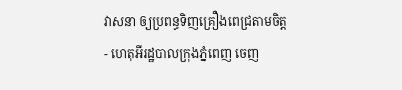វាសនា ឲ្យប្រពន្ធទិញគ្រឿងពេជ្រតាមចិត្ត
- ហេតុអីរដ្ឋបាលក្រុងភ្នំពេញ ចេញ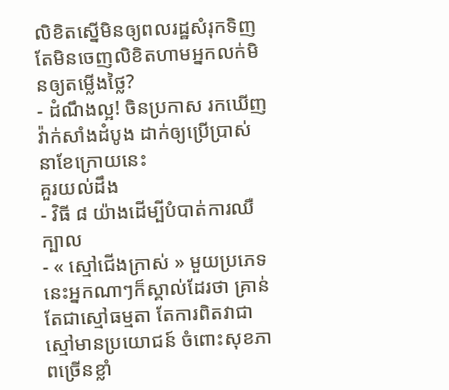លិខិតស្នើមិនឲ្យពលរដ្ឋសំរុកទិញ តែមិនចេញលិខិតហាមអ្នកលក់មិនឲ្យតម្លើងថ្លៃ?
- ដំណឹងល្អ! ចិនប្រកាស រកឃើញវ៉ាក់សាំងដំបូង ដាក់ឲ្យប្រើប្រាស់ នាខែក្រោយនេះ
គួរយល់ដឹង
- វិធី ៨ យ៉ាងដើម្បីបំបាត់ការឈឺក្បាល
- « ស្មៅជើងក្រាស់ » មួយប្រភេទនេះអ្នកណាៗក៏ស្គាល់ដែរថា គ្រាន់តែជាស្មៅធម្មតា តែការពិតវាជាស្មៅមានប្រយោជន៍ ចំពោះសុខភាពច្រើនខ្លាំ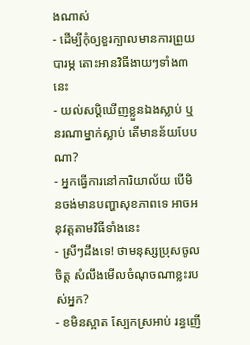ងណាស់
- ដើម្បីកុំឲ្យខួរក្បាលមានការព្រួយបារម្ភ តោះអានវិធីងាយៗទាំង៣នេះ
- យល់សប្តិឃើញខ្លួនឯងស្លាប់ ឬនរណាម្នាក់ស្លាប់ តើមានន័យបែបណា?
- អ្នកធ្វើការនៅការិយាល័យ បើមិនចង់មានបញ្ហាសុខភាពទេ អាចអនុវត្តតាមវិធីទាំងនេះ
- ស្រីៗដឹងទេ! ថាមនុស្សប្រុសចូលចិត្ត សំលឹងមើលចំណុចណាខ្លះរបស់អ្នក?
- ខមិនស្អាត ស្បែកស្រអាប់ រន្ធញើ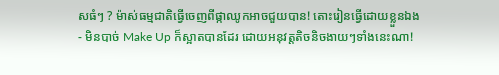សធំៗ ? ម៉ាស់ធម្មជាតិធ្វើចេញពីផ្កាឈូកអាចជួយបាន! តោះរៀនធ្វើដោយខ្លួនឯង
- មិនបាច់ Make Up ក៏ស្អាតបានដែរ ដោយអនុវត្តតិចនិចងាយៗទាំងនេះណា!